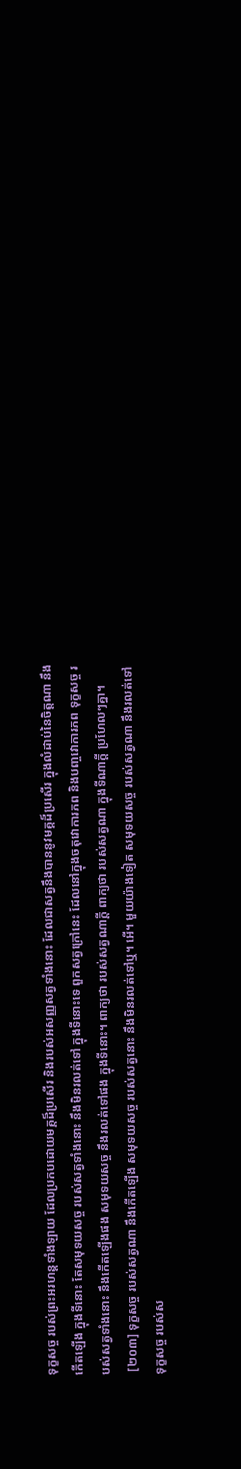ទុក្ខសច្ច របស់ព្រះអរហន្តទាំងឡាយ ដែលប្រកបដោយមគ្គដ៏ប្រសើរ និងរបស់អសញ្ញសត្វទាំងនោះ ដែលជាសត្វនឹងបាននូវមគ្គដ៏ប្រសើរ ក្នុងលំដាប់នៃចិត្តណា នឹងកើតឡើង ក្នុងទីនោះ តែសមុទយសច្ច របស់សត្វទាំងនោះ នឹងមិនរលត់ទៅ ក្នុងទីនោះទេ ពួកសត្វក្រៅនេះ ដែលនៅក្នុងចតុវោការភព និងបញ្ចវោការភព ទុក្ខសច្ច របស់សត្វទាំងនោះ នឹងកើតឡើងផង សមុទយសច្ច នឹងរលត់ទៅផង ក្នុងទីនោះ។ ពាក្យថា របស់សត្វណាក្តី ពាក្យថា របស់សត្វណា ក្នុងទីណាក្តី ប្រហែលៗគ្នា។
 [២០៣] ទុក្ខសច្ច របស់សត្វណា នឹងកើតឡើង សមុទយសច្ច របស់សត្វនោះ នឹងមិនរលត់ទៅឬ។ អើ។ មួយយ៉ាងទៀត សមុទយសច្ច របស់សត្វណា នឹងរលត់ទៅ ទុក្ខសច្ច របស់ស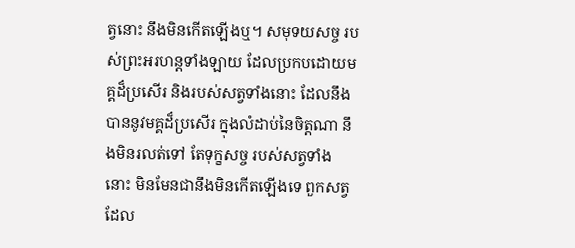ត្វនោះ នឹងមិនកើតឡើងឬ។ សមុទយសច្ច របស់ព្រះអរហន្តទាំងឡាយ ដែលប្រកបដោយមគ្គដ៏ប្រសើរ និងរបស់សត្វទាំងនោះ ដែលនឹងបាននូវមគ្គដ៏ប្រសើរ ក្នុងលំដាប់នៃចិត្តណា នឹងមិនរលត់ទៅ តែទុក្ខសច្ច របស់សត្វទាំងនោះ មិនមែនជានឹងមិនកើតឡើងទេ ពួកសត្វដែល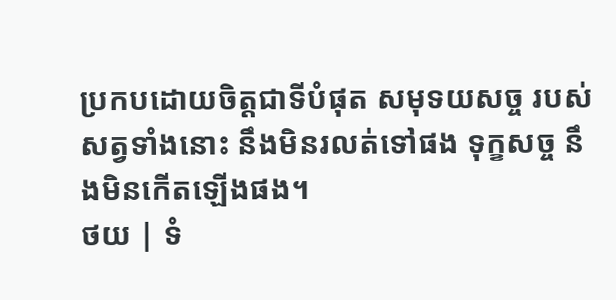ប្រកបដោយចិត្តជាទីបំផុត សមុទយសច្ច របស់សត្វទាំងនោះ នឹងមិនរលត់ទៅផង ទុក្ខសច្ច នឹងមិនកើតឡើងផង។
ថយ | ទំ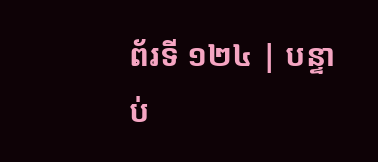ព័រទី ១២៤ | បន្ទាប់